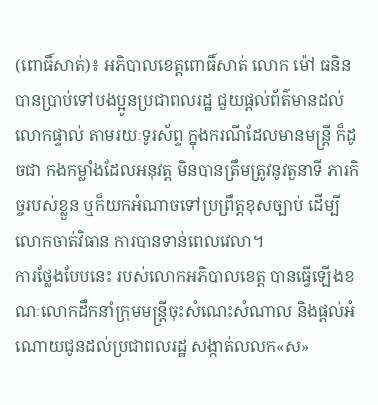(ពោធិ៍សាត់)៖ អភិបាលខេត្តពោធិ៍សាត់ លោក ម៉ៅ ធនិន បានប្រាប់ទៅបងប្អូនប្រជាពលរដ្ឋ ជួយផ្តល់ព័ត៌មានដល់លោកផ្ទាល់ តាមរយៈទូរស័ព្ទ ក្នុងករណីដែលមានមន្រ្តី ក៏ដូចជា កងកម្លាំងដែលអនុវត្ត មិនបានត្រឹមត្រូវនូវតួនាទី ភារកិច្ចរបស់ខ្លួន ឬក៏យកអំណាចទៅប្រព្រឹត្តខុសច្បាប់ ដើម្បីលោកចាត់វិធាន ការបានទាន់ពេលវេលា។
ការថ្លែងបែបនេះ របស់លោកអភិបាលខេត្ត បានធ្វើឡើងខណៈលោកដឹកនាំក្រុមមន្រ្តីចុះសំណេះសំណាល និងផ្តល់អំណោយជូនដល់ប្រជាពលរដ្ឋ សង្កាត់លលក«ស»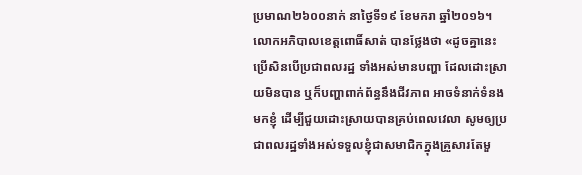ប្រមាណ២៦០០នាក់ នាថ្ងៃទី១៩ ខែមករា ឆ្នាំ២០១៦។ លោកអភិបាលខេត្តពោធិ៍សាត់ បានថ្លែងថា «ដូចគ្នានេះ ប្រើសិនបើប្រជាពលរដ្ឋ ទាំងអស់មានបញ្ហា ដែលដោះស្រាយមិនបាន ឬក៏បញ្ហាពាក់ព័ន្ធនឹងជីវភាព អាចទំនាក់ទំនងមកខ្ញុំ ដើម្បីជួយដោះស្រាយបានគ្រប់ពេលវេលា សូមឲ្យប្រជាពលរដ្ឋទាំងអស់ទទួលខ្ញុំជាសមាជិកក្នុងគ្រួសារតែមួ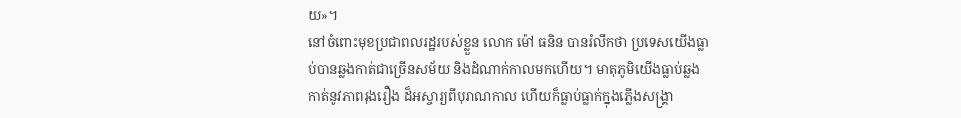យ»។
នៅចំពោះមុខប្រជាពលរដ្ឋរបស់ខ្លួន លោក ម៉ៅ ធនិន បានរំលឹកថា ប្រទេសយើងធ្លាប់បានឆ្លងកាត់ជាច្រើនសម័យ និងដំណាក់កាលមកហើយ។ មាតុភូមិយើងធ្លាប់ឆ្លងកាត់នូវភាពរុងរឿង ដ៏អស្ចារ្យពីបុរាណកាល ហើយក៏ធ្លាប់ធ្លាក់ក្នុងភ្លើងសង្រ្គា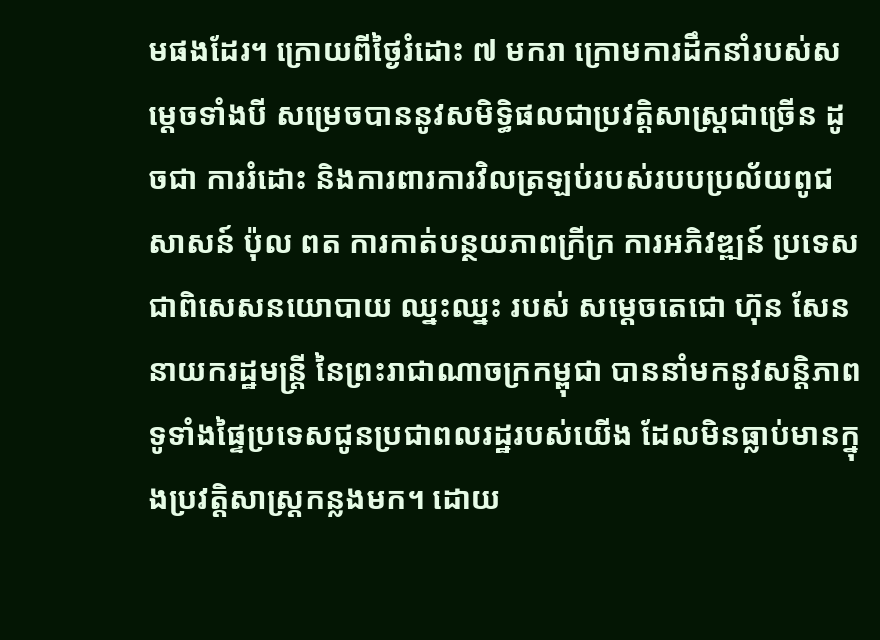មផងដែរ។ ក្រោយពីថ្ងៃរំដោះ ៧ មករា ក្រោមការដឹកនាំរបស់សម្តេចទាំងបី សម្រេចបាននូវសមិទ្ធិផលជាប្រវត្តិសាស្រ្តជាច្រើន ដូចជា ការរំដោះ និងការពារការវិលត្រឡប់របស់របបប្រល័យពូជសាសន៍ ប៉ុល ពត ការកាត់បន្ថយភាពក្រីក្រ ការអភិវឌ្ឍន៍ ប្រទេស ជាពិសេសនយោបាយ ឈ្នះឈ្នះ របស់ សម្តេចតេជោ ហ៊ុន សែន នាយករដ្ឋមន្រ្តី នៃព្រះរាជាណាចក្រកម្ពុជា បាននាំមកនូវសន្តិភាពទូទាំងផ្ទៃប្រទេសជូនប្រជាពលរដ្ឋរបស់យើង ដែលមិនធ្លាប់មានក្នុងប្រវត្តិសាស្រ្តកន្លងមក។ ដោយ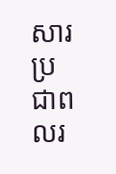សារប្រជាពលរ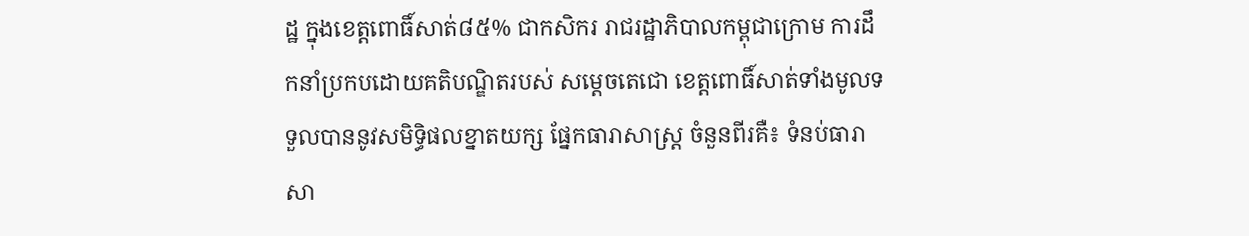ដ្ឋ ក្នុងខេត្តពោធិ៍សាត់៨៥% ជាកសិករ រាជរដ្ឋាភិបាលកម្ពុជាក្រោម ការដឹកនាំប្រកបដោយគតិបណ្ឌិតរបស់ សម្តេចតេជោ ខេត្តពោធិ៍សាត់ទាំងមូលទទួលបាននូវសមិទ្ធិផលខ្នាតយក្ស ផ្នែកធារាសាស្ត្រ ចំនួនពីរគឺ៖ ទំនប់ធារាសា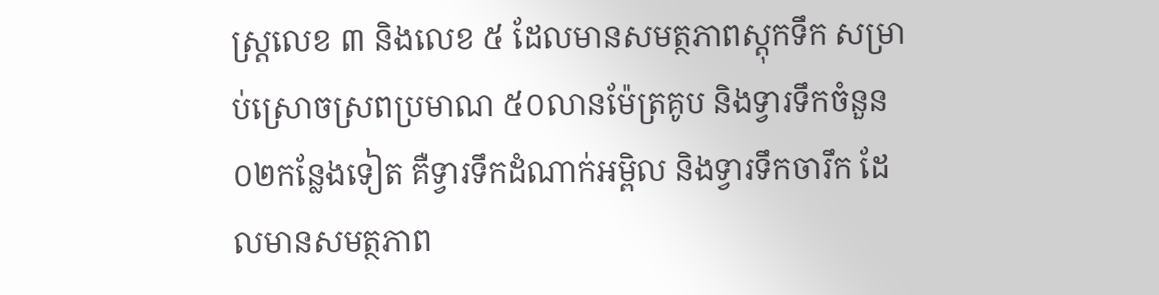ស្រ្តលេខ ៣ និងលេខ ៥ ដែលមានសមត្ថភាពស្តុកទឹក សម្រាប់ស្រោចស្រពប្រមាណ ៥០លានម៉ែត្រគូប និងទ្វារទឹកចំនួន០២កន្លែងទៀត គឺទ្វារទឹកដំណាក់អម្ពិល និងទ្វារទឹកចារឹក ដែលមានសមត្ថភាព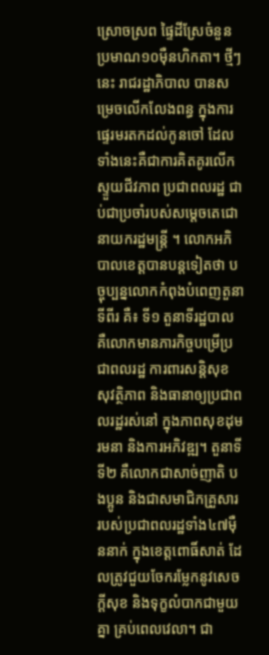ស្រោចស្រព ផ្ទៃដីស្រែចំនួន ប្រមាណ១០ម៉ឺនហិកតា។ ថ្មីៗនេះ រាជរដ្ឋាភិបាល បានសម្រេចលើកលែងពន្ធ ក្នុងការផ្ទេរមរតកដល់កូនចៅ ដែលទាំងនេះគឺជាការគិតគូរលើកស្ទួយជីវភាព ប្រជាពលរដ្ឋ ជាប់ជាប្រចាំរបស់សម្តេចតេជោនាយករដ្ឋមន្រ្តី ។ លោកអភិបាលខេត្តបានបន្តទៀតថា បច្ចុប្បន្នលោកកំពុងបំពេញតួនាទីពីរ គឺ៖ ទី១ តួនាទីរដ្ឋបាល គឺលោកមានភារកិច្ចបម្រើប្រជាពលរដ្ឋ ការពារសន្តិសុខ សុវត្ថិភាព និងធានាឲ្យប្រជាពលរដ្ឋរស់នៅ ក្នុងភាពសុខដុមរមនា និងការអភិវឌ្ឍ។ តួនាទីទី២ គឺលោកជាសាច់ញាតិ បងប្អូន និងជាសមាជិកគ្រួសារ របស់ប្រជាពលរដ្ឋទាំង៤៧ម៉ឺននាក់ ក្នុងខេត្តពោធិ៍សាត់ ដែលត្រូវជួយចែករម្លែកនូវសេចក្តីសុខ និងទុក្ខលំបាកជាមួយគ្នា គ្រប់ពេលវេលា។ ជា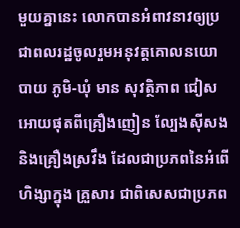មួយគ្នានេះ លោកបានអំពាវនាវឲ្យប្រជាពលរដ្ឋចូលរួមអនុវត្តគោលនយោបាយ ភូមិ-ឃុំ មាន សុវត្ថិភាព ជៀសអោយផុតពីគ្រឿងញៀន ល្បែងស៊ីសង និងគ្រឿងស្រវឹង ដែលជាប្រភពនៃអំពើហិង្សាក្នុង គ្រួសារ ជាពិសេសជាប្រភព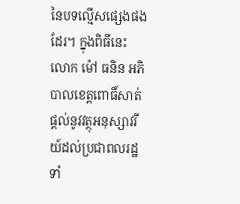នៃបទល្មើសផ្សេងផងដែរ។ ក្នុងពិធីនេះ លោក ម៉ៅ ធនិន អភិបាលខេត្តពោធិ៍សាត់ ផ្តល់នូវវត្ថុអនុស្សាវរីយ៍ដល់ប្រជាពលរដ្ឋទាំ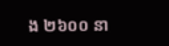ង ២៦០០ នា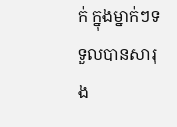ក់ ក្នុងម្នាក់ៗទទួលបានសារុង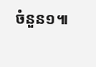ចំនួន១៕